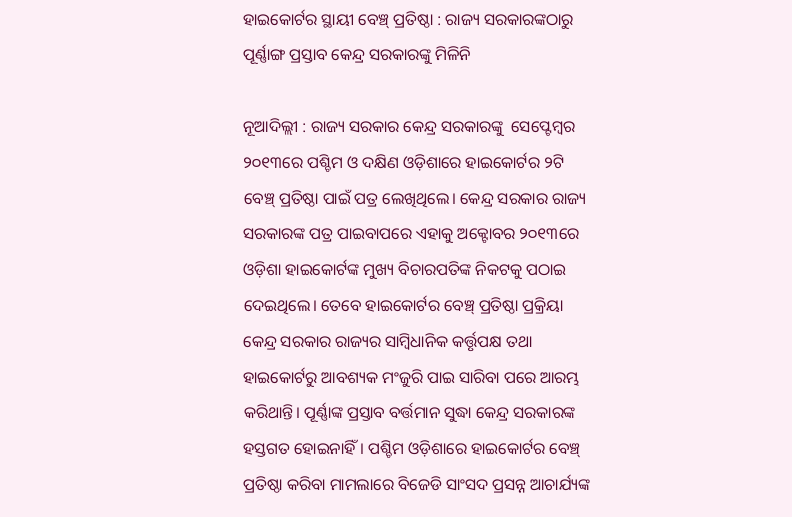ହାଇକୋର୍ଟର ସ୍ଥାୟୀ ବେଞ୍ଚ୍‌ ପ୍ରତିଷ୍ଠା : ରାଜ୍ୟ ସରକାରଙ୍କଠାରୁ ପୂର୍ଣ୍ଣାଙ୍ଗ ପ୍ରସ୍ତାବ କେନ୍ଦ୍ର ସରକାରଙ୍କୁ ମିଳିନି

ନୂଆଦିଲ୍ଲୀ : ରାଜ୍ୟ ସରକାର କେନ୍ଦ୍ର ସରକାରଙ୍କୁ  ସେପ୍ଟେମ୍ବର ୨୦୧୩ରେ ପଶ୍ଚିମ ଓ ଦକ୍ଷିଣ ଓଡ଼ିଶାରେ ହାଇକୋର୍ଟର ୨ଟି ବେଞ୍ଚ୍‌ ପ୍ରତିଷ୍ଠା ପାଇଁ ପତ୍ର ଲେଖିଥିଲେ। କେନ୍ଦ୍ର ସରକାର ରାଜ୍ୟ ସରକାରଙ୍କ ପତ୍ର ପାଇବାପରେ ଏହାକୁ ଅକ୍ଟୋବର ୨୦୧୩ରେ ଓଡ଼ିଶା ହାଇକୋର୍ଟଙ୍କ ମୁଖ୍ୟ ବିଚାରପତିଙ୍କ ନିକଟକୁ ପଠାଇ ଦେଇଥିଲେ। ତେବେ ହାଇକୋର୍ଟର ବେଞ୍ଚ୍‌ ପ୍ରତିଷ୍ଠା ପ୍ରକ୍ରିୟା କେନ୍ଦ୍ର ସରକାର ରାଜ୍ୟର ସାମ୍ବିଧାନିକ କର୍ତ୍ତୃପକ୍ଷ ତଥା ହାଇକୋର୍ଟରୁ ଆବଶ୍ୟକ ମଂଜୁରି ପାଇ ସାରିବା ପରେ ଆରମ୍ଭ କରିଥାନ୍ତି। ପୂର୍ଣ୍ଣାଙ୍କ ପ୍ରସ୍ତାବ ବର୍ତ୍ତମାନ ସୁଦ୍ଧା କେନ୍ଦ୍ର ସରକାରଙ୍କ ହସ୍ତଗତ ହୋଇନାହିଁ। ପଶ୍ଚିମ ଓଡ଼ିଶାରେ ହାଇକୋର୍ଟର ବେଞ୍ଚ୍‌ ପ୍ରତିଷ୍ଠା କରିବା ମାମଲାରେ ବିଜେଡି ସାଂସଦ ପ୍ରସନ୍ନ ଆଚାର୍ଯ୍ୟଙ୍କ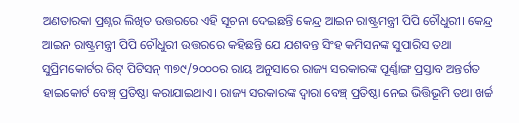ଅଣତାରକା ପ୍ରଶ୍ନର ଲିଖିତ ଉତ୍ତରରେ ଏହି ସୂଚନା ଦେଇଛନ୍ତି କେନ୍ଦ୍ର ଆଇନ ରାଷ୍ଟ୍ରମନ୍ତ୍ରୀ ପିପି ଚୌଧୁରୀ। କେନ୍ଦ୍ର ଆଇନ ରାଷ୍ଟ୍ରମନ୍ତ୍ରୀ ପିପି ଚୌଧୁରୀ ଉତ୍ତରରେ କହିଛନ୍ତି ଯେ ଯଶବନ୍ତ ସିଂହ କମିସନଙ୍କ ସୁପାରିସ ତଥା ସୁପ୍ରିମକୋର୍ଟର ରିଟ୍‌ ପିଟିସନ୍‌ ୩୭୯/୨୦୦୦ର ରାୟ ଅନୁସାରେ ରାଜ୍ୟ ସରକାରଙ୍କ ପୂର୍ଣ୍ଣାଙ୍ଗ ପ୍ରସ୍ତାବ ଅନ୍ତର୍ଗତ ହାଇକୋର୍ଟ ବେଞ୍ଚ୍‌ ପ୍ରତିଷ୍ଠା କରାଯାଇଥାଏ। ରାଜ୍ୟ ସରକାରଙ୍କ ଦ୍ୱାରା ବେଞ୍ଚ୍‌ ପ୍ରତିଷ୍ଠା ନେଇ ଭିତ୍ତିଭୂମି ତଥା ଖର୍ଚ୍ଚ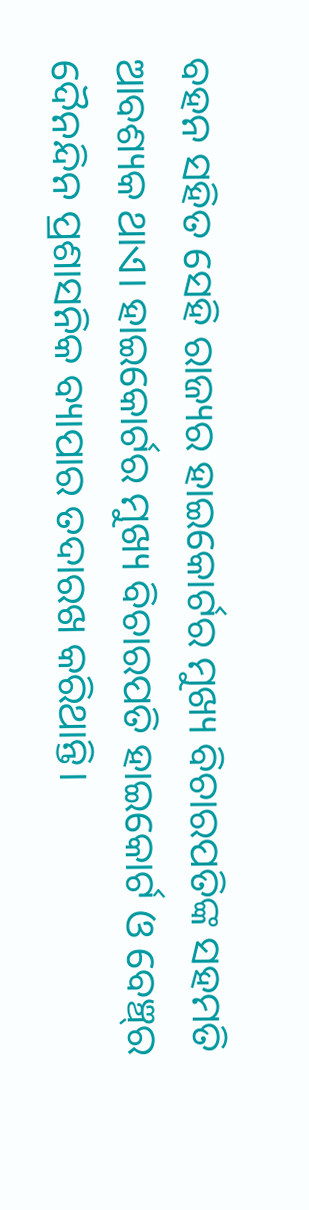ବହନ ସହିତ ସେହି ରାଜ୍ୟର ହାଇକୋର୍ଟର ମୁଖ୍ୟ ବିଚାରପତିଙ୍କ ସହମତି ଆବଶ୍ୟକ ଥାଏ। ହାଇକୋର୍ଟର ମୁଖ୍ୟ ବିଚାରପତି ହାଇକୋର୍ଟ ଓ ବେଞ୍ଚ୍‌ର ଦୈନନ୍ଦିନ ପ୍ରଶାସନିକ ବ୍ୟାପାର ତଦାରଖ କରିଥାନ୍ତି।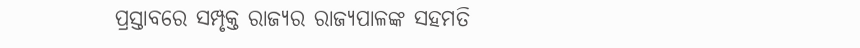ପ୍ରସ୍ତାବରେ ସମ୍ପୃକ୍ତ ରାଜ୍ୟର ରାଜ୍ୟପାଳଙ୍କ ସହମତି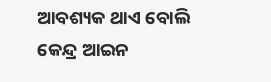ଆବଶ୍ୟକ ଥାଏ ବୋଲି କେନ୍ଦ୍ର ଆଇନ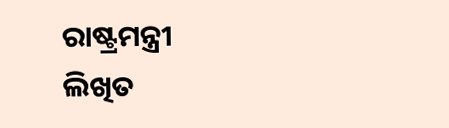ରାଷ୍ଟ୍ରମନ୍ତ୍ରୀ ଲିଖିତ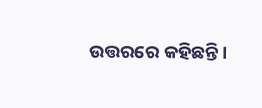ଉତ୍ତରରେ କହିଛନ୍ତି।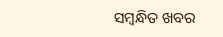ସମ୍ବନ୍ଧିତ ଖବର